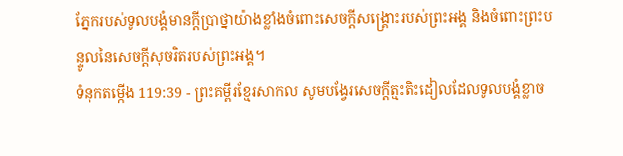ភ្នែករបស់ទូលបង្គំមានក្ដីប្រាថ្នាយ៉ាងខ្លាំងចំពោះសេចក្ដីសង្គ្រោះរបស់ព្រះអង្គ និងចំពោះព្រះបន្ទូលនៃសេចក្ដីសុចរិតរបស់ព្រះអង្គ។
ទំនុកតម្កើង 119:39 - ព្រះគម្ពីរខ្មែរសាកល សូមបង្វែរសេចក្ដីត្មះតិះដៀលដែលទូលបង្គំខ្លាច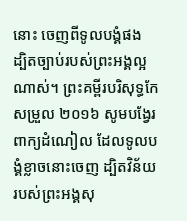នោះ ចេញពីទូលបង្គំផង ដ្បិតច្បាប់របស់ព្រះអង្គល្អណាស់។ ព្រះគម្ពីរបរិសុទ្ធកែសម្រួល ២០១៦ សូមបង្វែរពាក្យដំណៀល ដែលទូលបង្គំខ្លាចនោះចេញ ដ្បិតវិន័យរបស់ព្រះអង្គសុ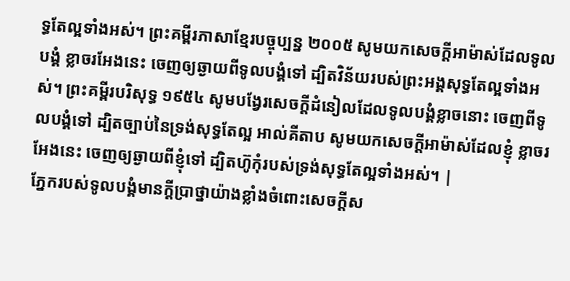ទ្ធតែល្អទាំងអស់។ ព្រះគម្ពីរភាសាខ្មែរបច្ចុប្បន្ន ២០០៥ សូមយកសេចក្ដីអាម៉ាស់ដែលទូលបង្គំ ខ្លាចរអែងនេះ ចេញឲ្យឆ្ងាយពីទូលបង្គំទៅ ដ្បិតវិន័យរបស់ព្រះអង្គសុទ្ធតែល្អទាំងអស់។ ព្រះគម្ពីរបរិសុទ្ធ ១៩៥៤ សូមបង្វែរសេចក្ដីដំនៀលដែលទូលបង្គំខ្លាចនោះ ចេញពីទូលបង្គំទៅ ដ្បិតច្បាប់នៃទ្រង់សុទ្ធតែល្អ អាល់គីតាប សូមយកសេចក្ដីអាម៉ាស់ដែលខ្ញុំ ខ្លាចរអែងនេះ ចេញឲ្យឆ្ងាយពីខ្ញុំទៅ ដ្បិតហ៊ូកុំរបស់ទ្រង់សុទ្ធតែល្អទាំងអស់។ |
ភ្នែករបស់ទូលបង្គំមានក្ដីប្រាថ្នាយ៉ាងខ្លាំងចំពោះសេចក្ដីស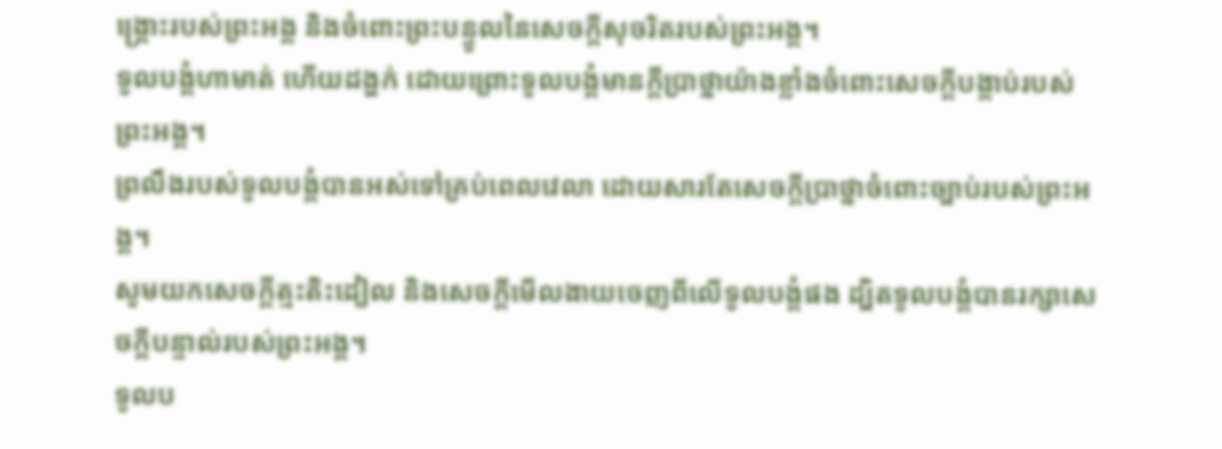ង្គ្រោះរបស់ព្រះអង្គ និងចំពោះព្រះបន្ទូលនៃសេចក្ដីសុចរិតរបស់ព្រះអង្គ។
ទូលបង្គំហាមាត់ ហើយដង្ហក់ ដោយព្រោះទូលបង្គំមានក្ដីប្រាថ្នាយ៉ាងខ្លាំងចំពោះសេចក្ដីបង្គាប់របស់ព្រះអង្គ។
ព្រលឹងរបស់ទូលបង្គំបានអស់ទៅគ្រប់ពេលវេលា ដោយសារតែសេចក្ដីប្រាថ្នាចំពោះច្បាប់របស់ព្រះអង្គ។
សូមយកសេចក្ដីត្មះតិះដៀល និងសេចក្ដីមើលងាយចេញពីលើទូលបង្គំផង ដ្បិតទូលបង្គំបានរក្សាសេចក្ដីបន្ទាល់របស់ព្រះអង្គ។
ទូលប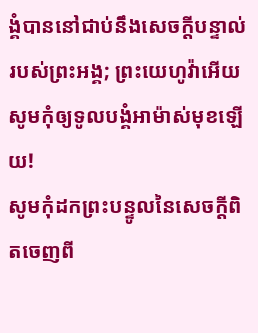ង្គំបាននៅជាប់នឹងសេចក្ដីបន្ទាល់របស់ព្រះអង្គ; ព្រះយេហូវ៉ាអើយ សូមកុំឲ្យទូលបង្គំអាម៉ាស់មុខឡើយ!
សូមកុំដកព្រះបន្ទូលនៃសេចក្ដីពិតចេញពី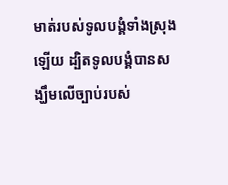មាត់របស់ទូលបង្គំទាំងស្រុងឡើយ ដ្បិតទូលបង្គំបានសង្ឃឹមលើច្បាប់របស់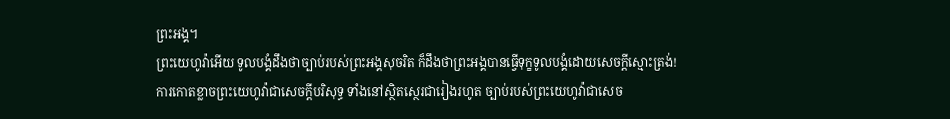ព្រះអង្គ។
ព្រះយេហូវ៉ាអើយ ទូលបង្គំដឹងថាច្បាប់របស់ព្រះអង្គសុចរិត ក៏ដឹងថាព្រះអង្គបានធ្វើទុក្ខទូលបង្គំដោយសេចក្ដីស្មោះត្រង់!
ការកោតខ្លាចព្រះយេហូវ៉ាជាសេចក្ដីបរិសុទ្ធ ទាំងនៅស្ថិតស្ថេរជារៀងរហូត ច្បាប់របស់ព្រះយេហូវ៉ាជាសេច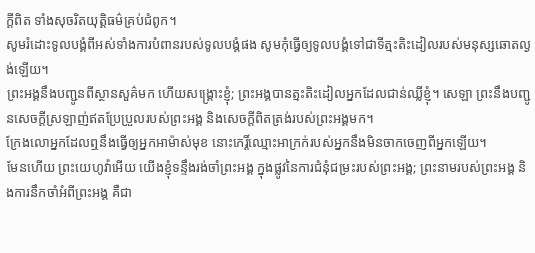ក្ដីពិត ទាំងសុចរិតយុត្តិធម៌គ្រប់ជំពូក។
សូមរំដោះទូលបង្គំពីអស់ទាំងការបំពានរបស់ទូលបង្គំផង សូមកុំធ្វើឲ្យទូលបង្គំទៅជាទីត្មះតិះដៀលរបស់មនុស្សឆោតល្ងង់ឡើយ។
ព្រះអង្គនឹងបញ្ជូនពីស្ថានសួគ៌មក ហើយសង្គ្រោះខ្ញុំ; ព្រះអង្គបានត្មះតិះដៀលអ្នកដែលជាន់ឈ្លីខ្ញុំ។ សេឡា ព្រះនឹងបញ្ជូនសេចក្ដីស្រឡាញ់ឥតប្រែប្រួលរបស់ព្រះអង្គ និងសេចក្ដីពិតត្រង់របស់ព្រះអង្គមក។
ក្រែងលោអ្នកដែលឮនឹងធ្វើឲ្យអ្នកអាម៉ាស់មុខ នោះកេរ្តិ៍ឈ្មោះអាក្រក់របស់អ្នកនឹងមិនចាកចេញពីអ្នកឡើយ។
មែនហើយ ព្រះយេហូវ៉ាអើយ យើងខ្ញុំទន្ទឹងរង់ចាំព្រះអង្គ ក្នុងផ្លូវនៃការជំនុំជម្រះរបស់ព្រះអង្គ; ព្រះនាមរបស់ព្រះអង្គ និងការនឹកចាំអំពីព្រះអង្គ គឺជា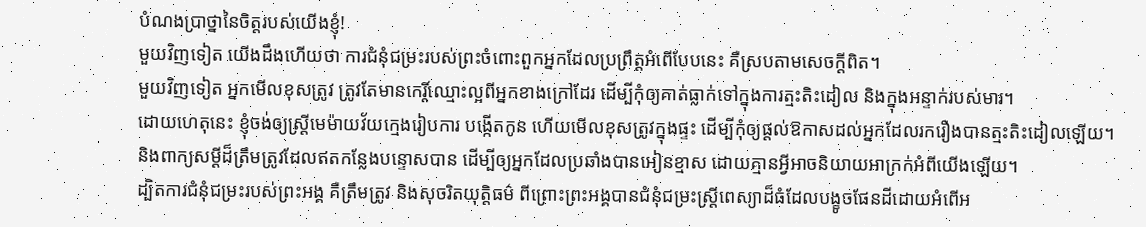បំណងប្រាថ្នានៃចិត្តរបស់យើងខ្ញុំ!
មួយវិញទៀត យើងដឹងហើយថា ការជំនុំជម្រះរបស់ព្រះចំពោះពួកអ្នកដែលប្រព្រឹត្តអំពើបែបនេះ គឺស្របតាមសេចក្ដីពិត។
មួយវិញទៀត អ្នកមើលខុសត្រូវ ត្រូវតែមានកេរ្តិ៍ឈ្មោះល្អពីអ្នកខាងក្រៅដែរ ដើម្បីកុំឲ្យគាត់ធ្លាក់ទៅក្នុងការត្មះតិះដៀល និងក្នុងអន្ទាក់របស់មារ។
ដោយហេតុនេះ ខ្ញុំចង់ឲ្យស្ត្រីមេម៉ាយវ័យក្មេងរៀបការ បង្កើតកូន ហើយមើលខុសត្រូវក្នុងផ្ទះ ដើម្បីកុំឲ្យផ្ដល់ឱកាសដល់អ្នកដែលរករឿងបានត្មះតិះដៀលឡើយ។
និងពាក្យសម្ដីដ៏ត្រឹមត្រូវដែលឥតកន្លែងបន្ទោសបាន ដើម្បីឲ្យអ្នកដែលប្រឆាំងបានអៀនខ្មាស ដោយគ្មានអ្វីអាចនិយាយអាក្រក់អំពីយើងឡើយ។
ដ្បិតការជំនុំជម្រះរបស់ព្រះអង្គ គឺត្រឹមត្រូវ និងសុចរិតយុត្តិធម៌ ពីព្រោះព្រះអង្គបានជំនុំជម្រះស្ត្រីពេស្យាដ៏ធំដែលបង្ខូចផែនដីដោយអំពើអ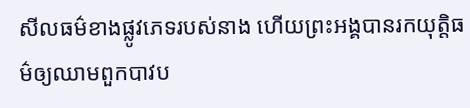សីលធម៌ខាងផ្លូវភេទរបស់នាង ហើយព្រះអង្គបានរកយុត្តិធម៌ឲ្យឈាមពួកបាវប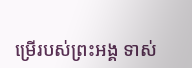ម្រើរបស់ព្រះអង្គ ទាស់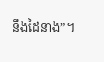នឹងដៃនាង”។